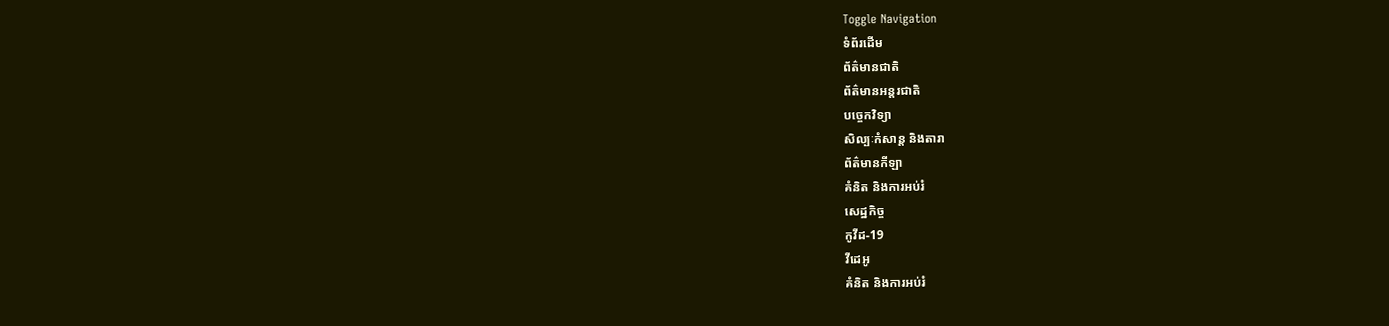Toggle Navigation
ទំព័រដើម
ព័ត៌មានជាតិ
ព័ត៌មានអន្តរជាតិ
បច្ចេកវិទ្យា
សិល្បៈកំសាន្ត និងតារា
ព័ត៌មានកីឡា
គំនិត និងការអប់រំ
សេដ្ឋកិច្ច
កូវីដ-19
វីដេអូ
គំនិត និងការអប់រំ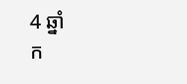4 ឆ្នាំ
ក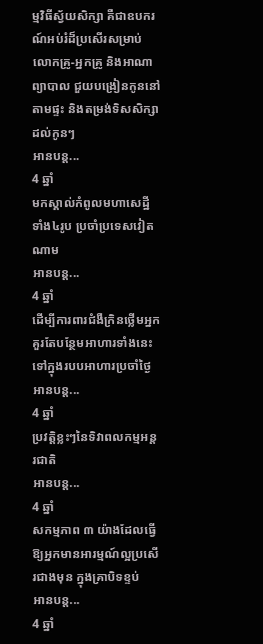ម្មវិធីស្វ័យសិក្សា គឺជាឧបករណ៍អប់រំដ៏ប្រសើរសម្រាប់ លោកគ្រូ-អ្នកគ្រូ និងអាណាព្យាបាល ជួយបង្រៀនកូននៅតាមផ្ទះ និងតម្រង់ទិសសិក្សាដល់កូនៗ
អានបន្ត...
4 ឆ្នាំ
មកស្គាល់កំពូលមហាសេដ្ឋីទាំង៤រូប ប្រចាំប្រទេសវៀតណាម
អានបន្ត...
4 ឆ្នាំ
ដើម្បីការពារជំងឺក្រិនថ្លើមអ្នកគួរតែបន្ថែមអាហារទាំងនេះទៅក្នុងរបបអាហារប្រចាំថ្ងៃ
អានបន្ត...
4 ឆ្នាំ
ប្រវត្តិខ្លះៗនៃទិវាពលកម្មអន្តរជាតិ
អានបន្ត...
4 ឆ្នាំ
សកម្មភាព ៣ យ៉ាងដែលធ្វើឱ្យអ្នកមានអារម្មណ៍ល្អប្រសើរជាងមុន ក្នុងគ្រាបិទខ្ទប់
អានបន្ត...
4 ឆ្នាំ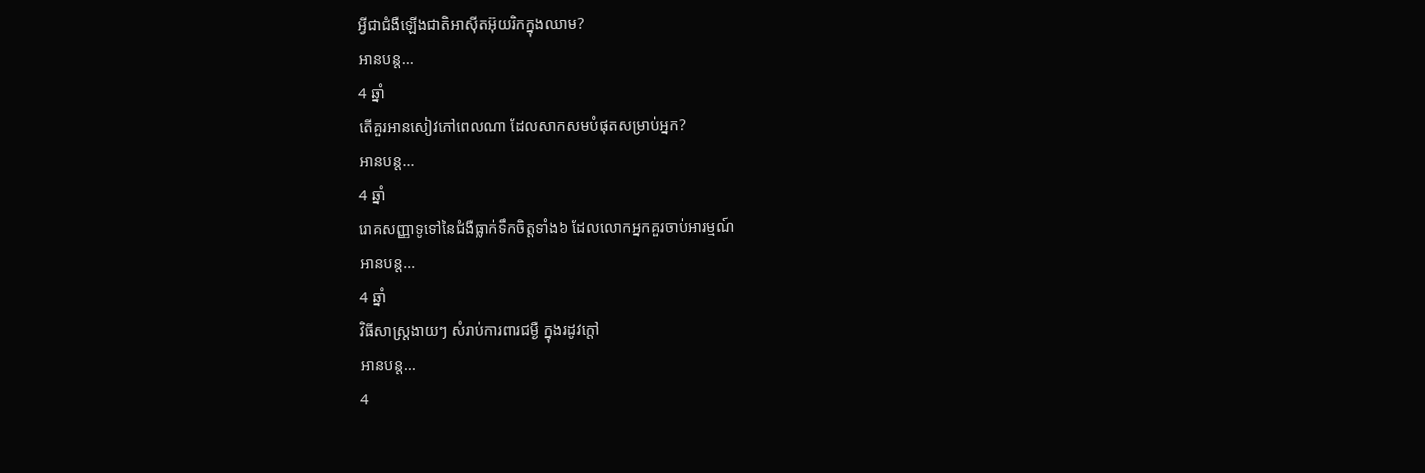អ្វីជាជំងឺឡើងជាតិអាស៊ីតអ៊ុយរិកក្នុងឈាម?
អានបន្ត...
4 ឆ្នាំ
តើគួរអានសៀវភៅពេលណា ដែលសាកសមបំផុតសម្រាប់អ្នក?
អានបន្ត...
4 ឆ្នាំ
រោគសញ្ញាទូទៅនៃជំងឺធ្លាក់ទឹកចិត្តទាំង៦ ដែលលោកអ្នកគួរចាប់អារម្មណ៍
អានបន្ត...
4 ឆ្នាំ
វិធីសាស្រ្តងាយៗ សំរាប់ការពារជម្ងឺ ក្នុងរដូវក្តៅ
អានបន្ត...
4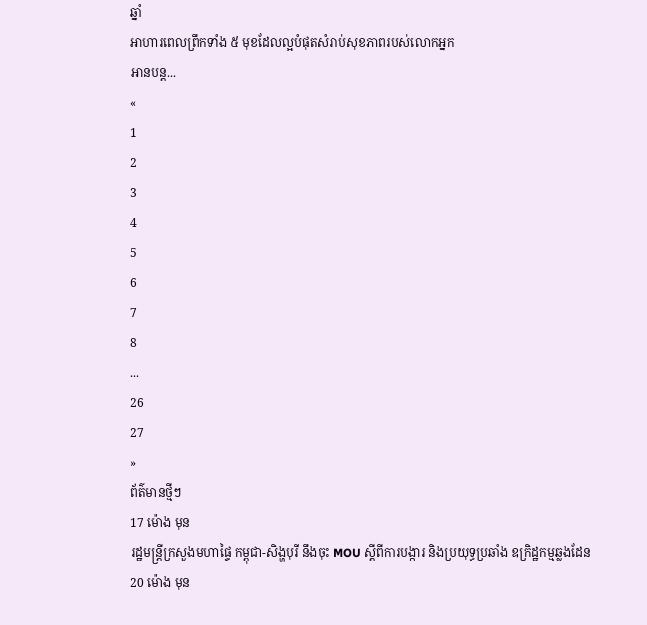ឆ្នាំ
អាហារពេលព្រឹកទាំង ៥ មុខដែលល្អបំផុតសំរាប់សុខភាពរបស់លោកអ្នក
អានបន្ត...
«
1
2
3
4
5
6
7
8
...
26
27
»
ព័ត៌មានថ្មីៗ
17 ម៉ោង មុន
រដ្ឋមន្ដ្រីក្រសួងមហាផ្ទៃ កម្ពុជា-សិង្ហបុរី នឹងចុះ MOU ស្តីពីការបង្ការ និងប្រយុទ្ធប្រឆាំង ឧក្រិដ្ឋកម្មឆ្លងដែន
20 ម៉ោង មុន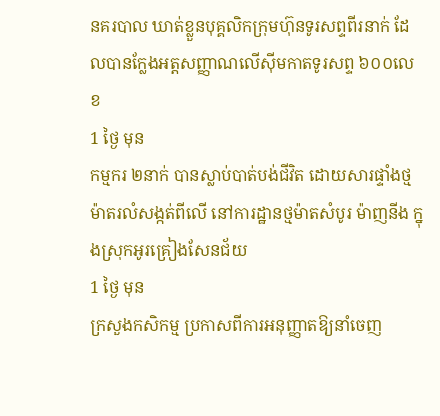នគរបាល ឃាត់ខ្លួនបុគ្គលិកក្រុមហ៊ុនទូរសព្ទពីរនាក់ ដែលបានក្លែងអត្តសញ្ញាណលើស៊ីមកាតទូរសព្ទ ៦០០លេខ
1 ថ្ងៃ មុន
កម្មករ ២នាក់ បានស្លាប់បាត់បង់ជីវិត ដោយសារផ្ទាំងថ្មម៉ាតរលំសង្កត់ពីលើ នៅការដ្ឋានថ្មម៉ាតសំបូរ ម៉ាញនីង ក្នុងស្រុកអូរគ្រៀងសែនជ័យ
1 ថ្ងៃ មុន
ក្រសួងកសិកម្ម ប្រកាសពីការអនុញ្ញាតឱ្យនាំចេញ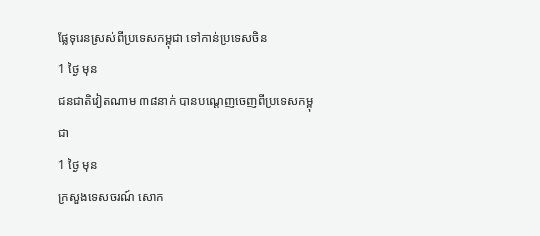ផ្លែទុរេនស្រស់ពីប្រទេសកម្ពុជា ទៅកាន់ប្រទេសចិន
1 ថ្ងៃ មុន
ជនជាតិវៀតណាម ៣៨នាក់ បានបណ្ដេញចេញពីប្រទេសកម្ពុជា
1 ថ្ងៃ មុន
ក្រសួងទេសចរណ៍ សោក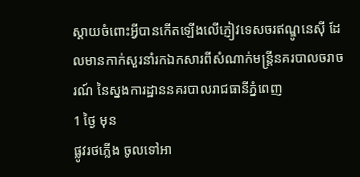ស្ដាយចំពោះអ្វីបានកើតឡើងលើភ្ញៀវទេសចរឥណ្ឌូនេស៊ី ដែលមានកាក់សួរនាំរកឯកសារពីសំណាក់មន្ដ្រីនគរបាលចរាចរណ៍ នៃស្នងការដ្ឋាននគរបាលរាជធានីភ្នំពេញ
1 ថ្ងៃ មុន
ផ្លូវរថភ្លើង ចូលទៅអា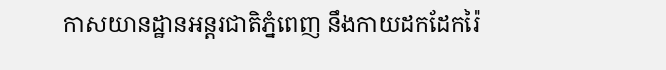កាសយានដ្ឋានអន្តរជាតិភ្នំពេញ នឹងកាយដកដែករ៉ៃ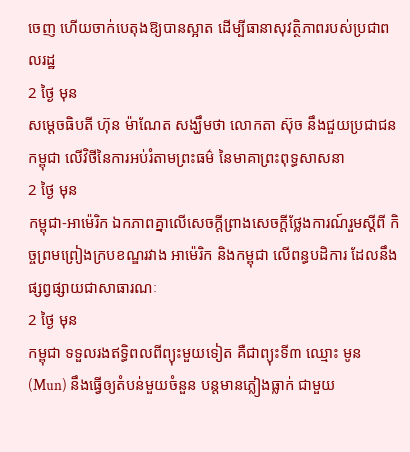ចេញ ហើយចាក់បេតុងឱ្យបានស្អាត ដើម្បីធានាសុវត្ថិភាពរបស់ប្រជាពលរដ្ឋ
2 ថ្ងៃ មុន
សម្តេចធិបតី ហ៊ុន ម៉ាណែត សង្ឃឹមថា លោកតា ស៊ុច នឹងជួយប្រជាជនកម្ពុជា លើវិថីនៃការអប់រំតាមព្រះធម៌ នៃមាគាព្រះពុទ្ធសាសនា
2 ថ្ងៃ មុន
កម្ពុជា-អាម៉េរិក ឯកភាពគ្នាលើសេចក្តីព្រាងសេចក្តីថ្លែងការណ៍រួមស្តីពី កិច្ចព្រមព្រៀងក្របខណ្ឌរវាង អាម៉េរិក និងកម្ពុជា លើពន្ធបដិការ ដែលនឹងផ្សព្វផ្សាយជាសាធារណៈ
2 ថ្ងៃ មុន
កម្ពុជា ទទួលរងឥទ្ធិពលពីព្យុះមួយទៀត គឺជាព្យុះទី៣ ឈ្មោះ មូន (Mun) នឹងធ្វើឲ្យតំបន់មួយចំនួន បន្តមានភ្លៀងធ្លាក់ ជាមួយ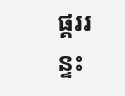ផ្គររន្ទះ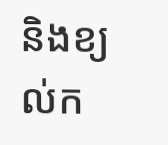និងខ្យល់ក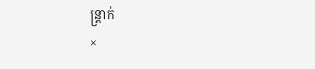ន្ត្រាក់
×